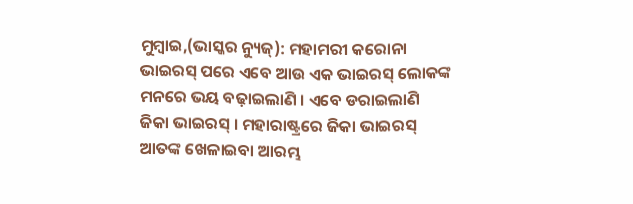ମୁମ୍ବାଇ,(ଭାସ୍କର ନ୍ୟୁଜ୍): ମହାମରୀ କରୋନା ଭାଇରସ୍ ପରେ ଏବେ ଆଉ ଏକ ଭାଇରସ୍ ଲୋକଙ୍କ ମନରେ ଭୟ ବଢ଼ାଇଲାଣି । ଏବେ ଡରାଇଲାଣି ଜିକା ଭାଇରସ୍ । ମହାରାଷ୍ଟ୍ରରେ ଜିକା ଭାଇରସ୍ ଆତଙ୍କ ଖେଳାଇବା ଆରମ୍ଭ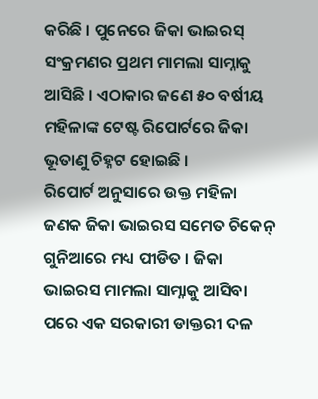କରିଛି । ପୁନେରେ ଜିକା ଭାଇରସ୍ ସଂକ୍ରମଣର ପ୍ରଥମ ମାମଲା ସାମ୍ନାକୁ ଆସିଛି । ଏଠାକାର ଜଣେ ୫୦ ବର୍ଷୀୟ ମହିଳାଙ୍କ ଟେଷ୍ଟ ରିପୋର୍ଟରେ ଜିକା ଭୂତାଣୁ ଚିହ୍ନଟ ହୋଇଛି ।
ରିପୋର୍ଟ ଅନୁସାରେ ଉକ୍ତ ମହିଳା ଜଣକ ଜିକା ଭାଇରସ ସମେତ ଚିକେନ୍ ଗୁନିଆରେ ମଧ୍ୟ ପୀଡିତ । ଜିକା ଭାଇରସ ମାମଲା ସାମ୍ନାକୁ ଆସିବା ପରେ ଏକ ସରକାରୀ ଡାକ୍ତରୀ ଦଳ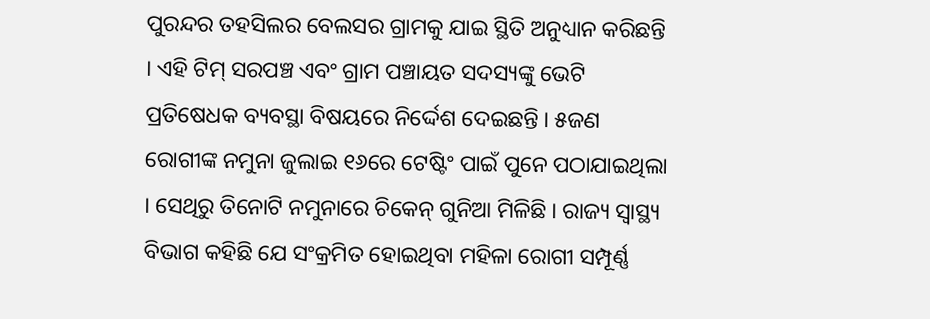ପୁରନ୍ଦର ତହସିଲର ବେଲସର ଗ୍ରାମକୁ ଯାଇ ସ୍ଥିତି ଅନୁଧ୍ୟାନ କରିଛନ୍ତି । ଏହି ଟିମ୍ ସରପଞ୍ଚ ଏବଂ ଗ୍ରାମ ପଞ୍ଚାୟତ ସଦସ୍ୟଙ୍କୁ ଭେଟି ପ୍ରତିଷେଧକ ବ୍ୟବସ୍ଥା ବିଷୟରେ ନିର୍ଦ୍ଦେଶ ଦେଇଛନ୍ତି । ୫ଜଣ ରୋଗୀଙ୍କ ନମୁନା ଜୁଲାଇ ୧୬ରେ ଟେଷ୍ଟିଂ ପାଇଁ ପୁନେ ପଠାଯାଇଥିଲା । ସେଥିରୁ ତିନୋଟି ନମୁନାରେ ଚିକେନ୍ ଗୁନିଆ ମିଳିଛି । ରାଜ୍ୟ ସ୍ୱାସ୍ଥ୍ୟ ବିଭାଗ କହିଛି ଯେ ସଂକ୍ରମିତ ହୋଇଥିବା ମହିଳା ରୋଗୀ ସମ୍ପୂର୍ଣ୍ଣ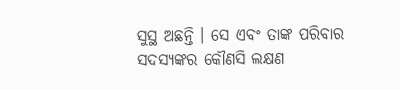ସୁସ୍ଥ ଅଛନ୍ତି । ସେ ଏବଂ ତାଙ୍କ ପରିବାର ସଦସ୍ୟଙ୍କର କୌଣସି ଲକ୍ଷଣ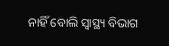ନାହିଁ ବୋଲି ସ୍ୱାସ୍ଥ୍ୟ ବିଭାଗ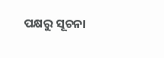ପକ୍ଷରୁ ସୂଚନା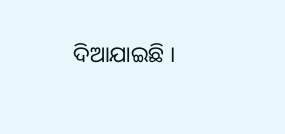ଦିଆଯାଇଛି ।